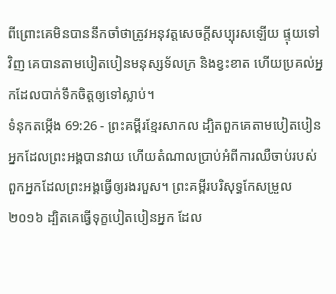ពីព្រោះគេមិនបាននឹកចាំថាត្រូវអនុវត្តសេចក្ដីសប្បុរសឡើយ ផ្ទុយទៅវិញ គេបានតាមបៀតបៀនមនុស្សទ័លក្រ និងខ្វះខាត ហើយប្រគល់អ្នកដែលបាក់ទឹកចិត្តឲ្យទៅស្លាប់។
ទំនុកតម្កើង 69:26 - ព្រះគម្ពីរខ្មែរសាកល ដ្បិតពួកគេតាមបៀតបៀនអ្នកដែលព្រះអង្គបានវាយ ហើយតំណាលប្រាប់អំពីការឈឺចាប់របស់ពួកអ្នកដែលព្រះអង្គធ្វើឲ្យរងរបួស។ ព្រះគម្ពីរបរិសុទ្ធកែសម្រួល ២០១៦ ដ្បិតគេធ្វើទុក្ខបៀតបៀនអ្នក ដែល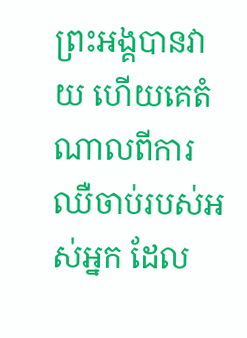ព្រះអង្គបានវាយ ហើយគេតំណាលពីការឈឺចាប់របស់អស់អ្នក ដែល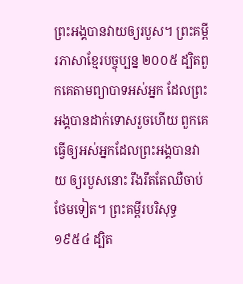ព្រះអង្គបានវាយឲ្យរបួស។ ព្រះគម្ពីរភាសាខ្មែរបច្ចុប្បន្ន ២០០៥ ដ្បិតពួកគេតាមព្យាបាទអស់អ្នក ដែលព្រះអង្គបានដាក់ទោសរួចហើយ ពួកគេធ្វើឲ្យអស់អ្នកដែលព្រះអង្គបានវាយ ឲ្យរបួសនោះ រឹងរឹតតែឈឺចាប់ថែមទៀត។ ព្រះគម្ពីរបរិសុទ្ធ ១៩៥៤ ដ្បិត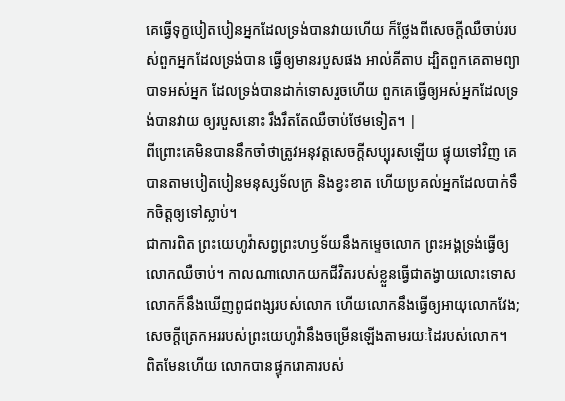គេធ្វើទុក្ខបៀតបៀនអ្នកដែលទ្រង់បានវាយហើយ ក៏ថ្លែងពីសេចក្ដីឈឺចាប់របស់ពួកអ្នកដែលទ្រង់បាន ធ្វើឲ្យមានរបួសផង អាល់គីតាប ដ្បិតពួកគេតាមព្យាបាទអស់អ្នក ដែលទ្រង់បានដាក់ទោសរួចហើយ ពួកគេធ្វើឲ្យអស់អ្នកដែលទ្រង់បានវាយ ឲ្យរបួសនោះ រឹងរឹតតែឈឺចាប់ថែមទៀត។ |
ពីព្រោះគេមិនបាននឹកចាំថាត្រូវអនុវត្តសេចក្ដីសប្បុរសឡើយ ផ្ទុយទៅវិញ គេបានតាមបៀតបៀនមនុស្សទ័លក្រ និងខ្វះខាត ហើយប្រគល់អ្នកដែលបាក់ទឹកចិត្តឲ្យទៅស្លាប់។
ជាការពិត ព្រះយេហូវ៉ាសព្វព្រះហឫទ័យនឹងកម្ទេចលោក ព្រះអង្គទ្រង់ធ្វើឲ្យលោកឈឺចាប់។ កាលណាលោកយកជីវិតរបស់ខ្លួនធ្វើជាតង្វាយលោះទោស លោកក៏នឹងឃើញពូជពង្សរបស់លោក ហើយលោកនឹងធ្វើឲ្យអាយុលោកវែង; សេចក្ដីត្រេកអររបស់ព្រះយេហូវ៉ានឹងចម្រើនឡើងតាមរយៈដៃរបស់លោក។
ពិតមែនហើយ លោកបានផ្ទុករោគារបស់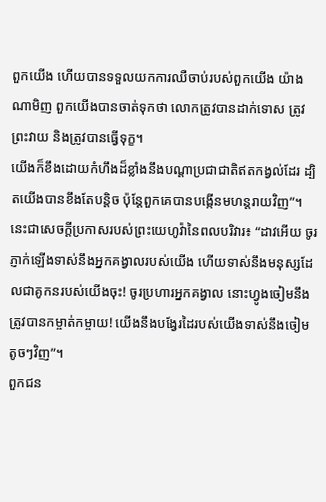ពួកយើង ហើយបានទទួលយកការឈឺចាប់របស់ពួកយើង យ៉ាងណាមិញ ពួកយើងបានចាត់ទុកថា លោកត្រូវបានដាក់ទោស ត្រូវព្រះវាយ និងត្រូវបានធ្វើទុក្ខ។
យើងក៏ខឹងដោយកំហឹងដ៏ខ្លាំងនឹងបណ្ដាប្រជាជាតិឥតកង្វល់ដែរ ដ្បិតយើងបានខឹងតែបន្តិច ប៉ុន្តែពួកគេបានបង្កើនមហន្តរាយវិញ”។
នេះជាសេចក្ដីប្រកាសរបស់ព្រះយេហូវ៉ានៃពលបរិវារ៖ “ដាវអើយ ចូរភ្ញាក់ឡើងទាស់នឹងអ្នកគង្វាលរបស់យើង ហើយទាស់នឹងមនុស្សដែលជាគូកនរបស់យើងចុះ! ចូរប្រហារអ្នកគង្វាល នោះហ្វូងចៀមនឹងត្រូវបានកម្ចាត់កម្ចាយ! យើងនឹងបង្វែរដៃរបស់យើងទាស់នឹងចៀមតូចៗវិញ”។
ពួកជន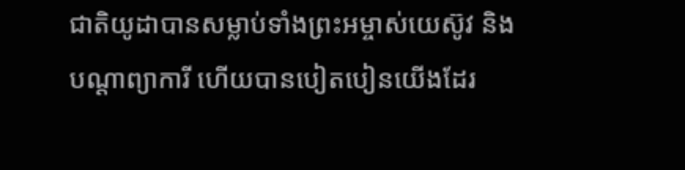ជាតិយូដាបានសម្លាប់ទាំងព្រះអម្ចាស់យេស៊ូវ និងបណ្ដាព្យាការី ហើយបានបៀតបៀនយើងដែរ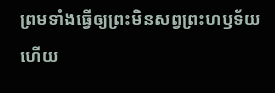ព្រមទាំងធ្វើឲ្យព្រះមិនសព្វព្រះហឫទ័យ ហើយ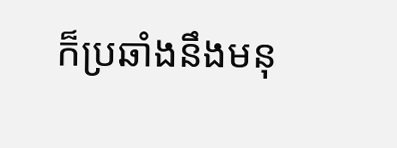ក៏ប្រឆាំងនឹងមនុ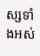ស្សទាំងអស់